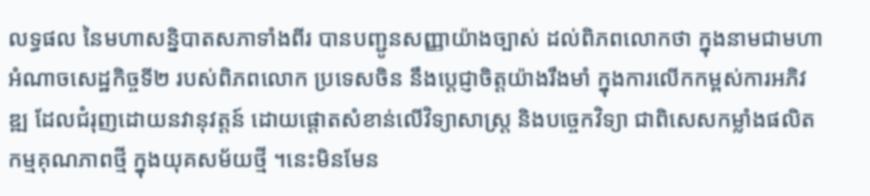លទ្ធផល នៃមហាសន្និបាតសភាទាំងពីរ បានបញ្ជូនសញ្ញាយ៉ាងច្បាស់ ដល់ពិភពលោកថា ក្នុងនាមជាមហាអំណាចសេដ្ឋកិច្ចទី២ របស់ពិភពលោក ប្រទេសចិន នឹងប្តេជ្ញាចិត្តយ៉ាងរឹងមាំ ក្នុងការលើកកម្ពស់ការអភិវឌ្ឍ ដែលជំរុញដោយនវានុវត្តន៍ ដោយផ្តោតសំខាន់លើវិទ្យាសាស្ត្រ និងបច្ចេកវិទ្យា ជាពិសេសកម្លាំងផលិតកម្មគុណភាពថ្មី ក្នុងយុគសម័យថ្មី ។នេះមិនមែន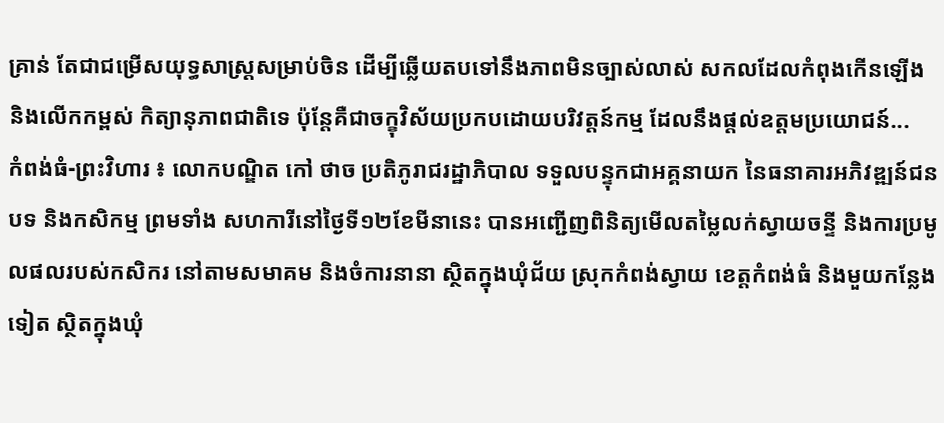គ្រាន់ តែជាជម្រើសយុទ្ធសាស្រ្តសម្រាប់ចិន ដើម្បីឆ្លើយតបទៅនឹងភាពមិនច្បាស់លាស់ សកលដែលកំពុងកើនឡើង និងលើកកម្ពស់ កិត្យានុភាពជាតិទេ ប៉ុន្តែគឺជាចក្ខុវិស័យប្រកបដោយបរិវត្តន៍កម្ម ដែលនឹងផ្តល់ឧត្តមប្រយោជន៍...
កំពង់ធំ-ព្រះវិហារ ៖ លោកបណ្ឌិត កៅ ថាច ប្រតិភូរាជរដ្ឋាភិបាល ទទួលបន្ទុកជាអគ្គនាយក នៃធនាគារអភិវឌ្ឍន៍ជនបទ និងកសិកម្ម ព្រមទាំង សហការីនៅថ្ងៃទី១២ខែមីនានេះ បានអញ្ជើញពិនិត្យមើលតម្លៃលក់ស្វាយចន្ទី និងការប្រមូលផលរបស់កសិករ នៅតាមសមាគម និងចំការនានា ស្ថិតក្នុងឃុំជ័យ ស្រុកកំពង់ស្វាយ ខេត្តកំពង់ធំ និងមួយកន្លែងទៀត ស្ថិតក្នុងឃុំ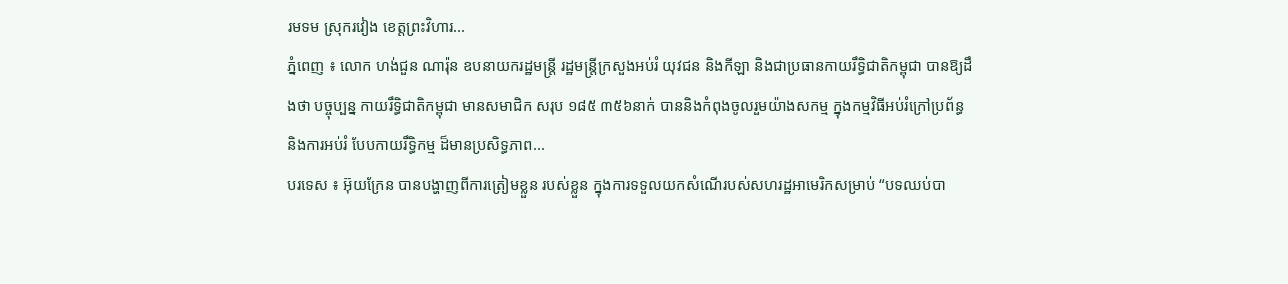រមទម ស្រុករវៀង ខេត្តព្រះវិហារ...
ភ្នំពេញ ៖ លោក ហង់ជួន ណារ៉ុន ឧបនាយករដ្ឋមន្ត្រី រដ្ឋមន្ត្រីក្រសួងអប់រំ យុវជន និងកីឡា និងជាប្រធានកាយរឹទិ្ធជាតិកម្ពុជា បានឱ្យដឹងថា បច្ចុប្បន្ន កាយរឹទិ្ធជាតិកម្ពុជា មានសមាជិក សរុប ១៨៥ ៣៥៦នាក់ បាននិងកំពុងចូលរួមយ៉ាងសកម្ម ក្នុងកម្មវិធីអប់រំក្រៅប្រព័ន្ធ និងការអប់រំ បែបកាយរឹទិ្ធកម្ម ដ៏មានប្រសិទ្ធភាព...
បរទេស ៖ អ៊ុយក្រែន បានបង្ហាញពីការត្រៀមខ្លួន របស់ខ្លួន ក្នុងការទទួលយកសំណើរបស់សហរដ្ឋអាមេរិកសម្រាប់ “បទឈប់បា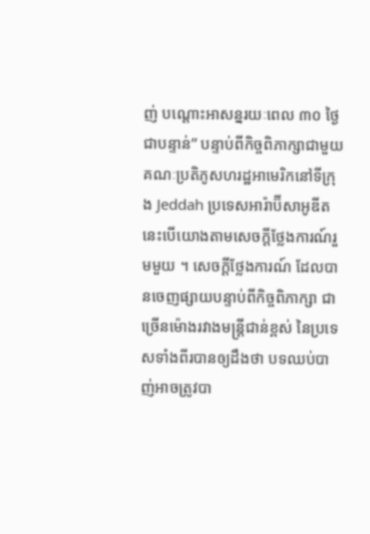ញ់ បណ្តោះអាសន្នរយៈពេល ៣០ ថ្ងៃជាបន្ទាន់” បន្ទាប់ពីកិច្ចពិភាក្សាជាមួយ គណៈប្រតិភូសហរដ្ឋអាមេរិកនៅទីក្រុង Jeddah ប្រទេសអារ៉ាប៊ីសាអូឌីត នេះបើយោងតាមសេចក្តីថ្លែងការណ៍រួមមួយ ។ សេចក្តីថ្លែងការណ៍ ដែលបានចេញផ្សាយបន្ទាប់ពីកិច្ចពិភាក្សា ជាច្រើនម៉ោងរវាងមន្ត្រីជាន់ខ្ពស់ នៃប្រទេសទាំងពីរបានឲ្យដឹងថា បទឈប់បាញ់អាចត្រូវបា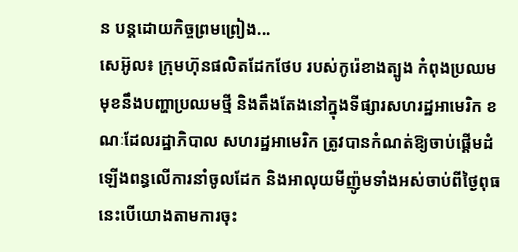ន បន្តដោយកិច្ចព្រមព្រៀង...
សេអ៊ូល៖ ក្រុមហ៊ុនផលិតដែកថែប របស់កូរ៉េខាងត្បូង កំពុងប្រឈមមុខនឹងបញ្ហាប្រឈមថ្មី និងតឹងតែងនៅក្នុងទីផ្សារសហរដ្ឋអាមេរិក ខណៈដែលរដ្ឋាភិបាល សហរដ្ឋអាមេរិក ត្រូវបានកំណត់ឱ្យចាប់ផ្តើមដំឡើងពន្ធលើការនាំចូលដែក និងអាលុយមីញ៉ូមទាំងអស់ចាប់ពីថ្ងៃពុធ នេះបើយោងតាមការចុះ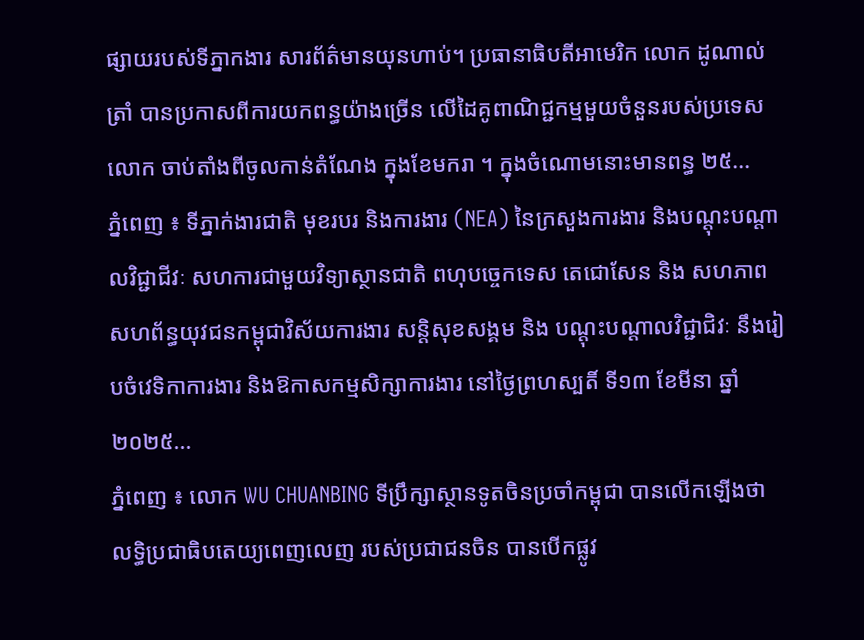ផ្សាយរបស់ទីភ្នាកងារ សារព័ត៌មានយុនហាប់។ ប្រធានាធិបតីអាមេរិក លោក ដូណាល់ ត្រាំ បានប្រកាសពីការយកពន្ធយ៉ាងច្រើន លើដៃគូពាណិជ្ជកម្មមួយចំនួនរបស់ប្រទេសលោក ចាប់តាំងពីចូលកាន់តំណែង ក្នុងខែមករា ។ ក្នុងចំណោមនោះមានពន្ធ ២៥...
ភ្នំពេញ ៖ ទីភ្នាក់ងារជាតិ មុខរបរ និងការងារ (NEA) នៃក្រសួងការងារ និងបណ្តុះបណ្តាលវិជ្ជាជីវៈ សហការជាមួយវិទ្យាស្ថានជាតិ ពហុបច្ចេកទេស តេជោសែន និង សហភាពសហព័ន្ធយុវជនកម្ពុជាវិស័យការងារ សន្តិសុខសង្គម និង បណ្តុះបណ្តាលវិជ្ជាជិវៈ នឹងរៀបចំវេទិកាការងារ និងឱកាសកម្មសិក្សាការងារ នៅថ្ងៃព្រហស្បតិ៍ ទី១៣ ខែមីនា ឆ្នាំ២០២៥...
ភ្នំពេញ ៖ លោក WU CHUANBING ទីប្រឹក្សាស្ថានទូតចិនប្រចាំកម្ពុជា បានលើកឡើងថា លទ្ធិប្រជាធិបតេយ្យពេញលេញ របស់ប្រជាជនចិន បានបើកផ្លូវ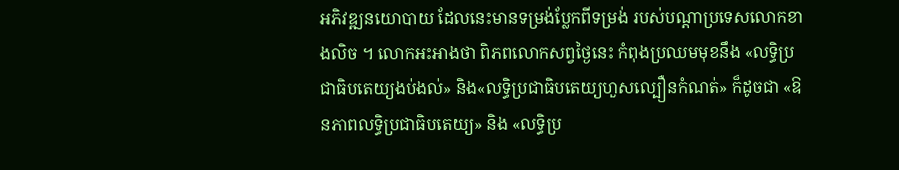អភិវឌ្ឍនយោបាយ ដែលនេះមានទម្រង់ប្លែកពីទម្រង់ របស់បណ្តាប្រទេសលោកខាងលិច ។ លោកអះអាងថា ពិភពលោកសព្វថ្ងៃនេះ កំពុងប្រឈមមុខនឹង «លទ្ធិប្រជាធិបតេយ្យងប់ងល់» និង«លទ្ធិប្រជាធិបតេយ្យហួសល្បឿនកំណត់» ក៏ដូចជា «ឱនភាពលទ្ធិប្រជាធិបតេយ្យ» និង «លទ្ធិប្រ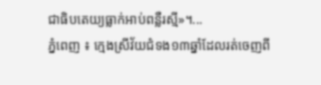ជាធិបតេយ្យធ្លាក់អាប់ពន្លឺរស្មី»។...
ភ្នំពេញ ៖ ក្មេងស្រីវ័យជំទង១៣ឆ្នាំដែលរត់ចេញពី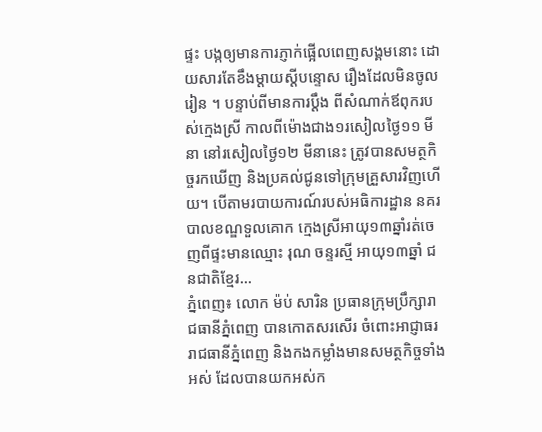ផ្ទះ បង្កឲ្យមានការភ្ញាក់ផ្អើលពេញសង្គមនោះ ដោយសារតែខឹងម្តាយស្តីបន្ទោស រឿងដែលមិនចូលរៀន ។ បន្ទាប់ពីមានការប្តឹង ពីសំណាក់ឪពុករបស់ក្មេងស្រី កាលពីម៉ោងជាង១រសៀលថ្ងៃ១១ មីនា នៅរសៀលថ្ងៃ១២ មីនានេះ ត្រូវបានសមត្ថកិច្ចរកឃើញ និងប្រគល់ជូនទៅក្រុមគ្រួសារវិញហើយ។ បើតាមរបាយការណ៍របស់អធិការដ្ឋាន នគរបាលខណ្ឌទួលគោក ក្មេងស្រីអាយុ១៣ឆ្នាំរត់ចេញពីផ្ទះមានឈ្មោះ រុណ ចន្ទរស្មី អាយុ១៣ឆ្នាំ ជនជាតិខ្មែរ...
ភ្នំពេញ៖ លោក ម៉ប់ សារិន ប្រធានក្រុមប្រឹក្សារាជធានីភ្នំពេញ បានកោតសរសើរ ចំពោះអាជ្ញាធររាជធានីភ្នំពេញ និងកងកម្លាំងមានសមត្ថកិច្ចទាំងអស់ ដែលបានយកអស់ក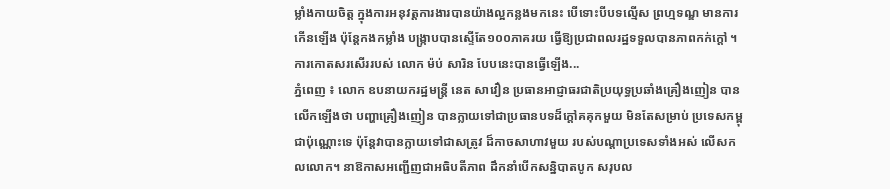ម្លាំងកាយចិត្ត ក្នុងការអនុវត្តការងារបានយ៉ាងល្អកន្លងមកនេះ បើទោះបីបទល្មើស ព្រហ្មទណ្ឌ មានការកើនឡើង ប៉ុន្តែកងកម្លាំង បង្ក្រាបបានស្ទើតែ១០០ភាគរយ ធ្វើឱ្យប្រជាពលរដ្ឋទទួលបានភាពកក់ក្តៅ ។ ការកោតសរសើររបស់ លោក ម៉ប់ សារិន បែបនេះបានធ្វើឡើង...
ភ្នំពេញ ៖ លោក ឧបនាយករដ្ឋមន្ដ្រី នេត សាវឿន ប្រធានអាជ្ញាធរជាតិប្រយុទ្ធប្រឆាំងគ្រឿងញៀន បានលើកឡើងថា បញ្ហាគ្រឿងញៀន បានក្លាយទៅជាប្រធានបទដ៏ក្តៅគគុកមួយ មិនតែសម្រាប់ ប្រទេសកម្ពុជាប៉ុណ្ណោះទេ ប៉ុន្តែវាបានក្លាយទៅជាសត្រូវ ដ៏កាចសាហាវមួយ របស់បណ្តាប្រទេសទាំងអស់ លើសកលលោក។ នាឱកាសអញ្ជើញជាអធិបតីភាព ដឹកនាំបើកសន្និបាតបូក សរុបល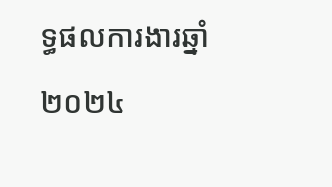ទ្ធផលការងារឆ្នាំ២០២៤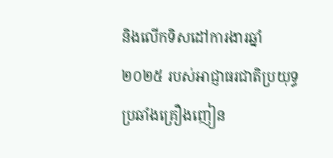និងលើកទិសដៅការងារឆ្នាំ២០២៥ របស់អាជ្ញាធរជាតិប្រយុទ្ធប្រឆាំងគ្រឿងញៀន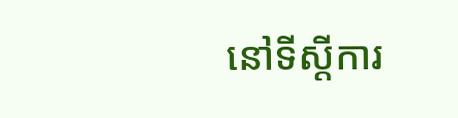នៅទីស្តីការ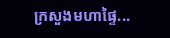ក្រសួងមហាផ្ទៃ...